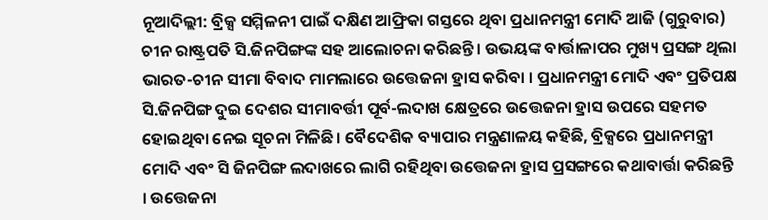ନୂଆଦିଲ୍ଲୀ: ବ୍ରିକ୍ସ ସମ୍ମିଳନୀ ପାଇଁ ଦକ୍ଷିଣ ଆଫ୍ରିକା ଗସ୍ତରେ ଥିବା ପ୍ରଧାନମନ୍ତ୍ରୀ ମୋଦି ଆଜି (ଗୁରୁବାର) ଚୀନ ରାଷ୍ଟ୍ରପତି ସି.ଜିନପିଙ୍ଗଙ୍କ ସହ ଆଲୋଚନା କରିଛନ୍ତି । ଉଭୟଙ୍କ ବାର୍ତ୍ତାଳାପର ମୁଖ୍ୟ ପ୍ରସଙ୍ଗ ଥିଲା ଭାରତ-ଚୀନ ସୀମା ବିବାଦ ମାମଲାରେ ଉତ୍ତେଜନା ହ୍ରାସ କରିବା । ପ୍ରଧାନମନ୍ତ୍ରୀ ମୋଦି ଏବଂ ପ୍ରତିପକ୍ଷ ସି.ଜିନପିଙ୍ଗ ଦୁଇ ଦେଶର ସୀମାବର୍ତ୍ତୀ ପୂର୍ବ-ଲଦାଖ କ୍ଷେତ୍ରରେ ଉତ୍ତେଜନା ହ୍ରାସ ଉପରେ ସହମତ ହୋଇଥିବା ନେଇ ସୂଚନା ମିଳିଛି । ବୈଦେଶିକ ବ୍ୟାପାର ମନ୍ତ୍ରଣାଳୟ କହିଛି, ବ୍ରିକ୍ସରେ ପ୍ରଧାନମନ୍ତ୍ରୀ ମୋଦି ଏବଂ ସି ଜିନପିଙ୍ଗ ଲଦାଖରେ ଲାଗି ରହିଥିବା ଉତ୍ତେଜନା ହ୍ରାସ ପ୍ରସଙ୍ଗରେ କଥାବାର୍ତ୍ତା କରିଛନ୍ତି । ଉତ୍ତେଜନା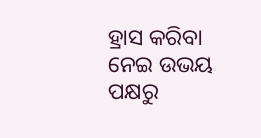ହ୍ରାସ କରିବା ନେଇ ଉଭୟ ପକ୍ଷରୁ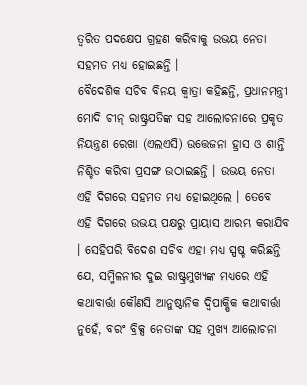ତ୍ବରିତ ପଦକ୍ଷେପ ଗ୍ରହଣ କରିବାକୁ ଉଭୟ ନେତା ସହମତ ମଧ୍ୟ ହୋଇଛନ୍ତି ।
ବୈଦେଶିକ ସଚିବ ବିନୟ କ୍ୱାତ୍ରା କହିଛନ୍ତି, ପ୍ରଧାନମନ୍ତ୍ରୀ ମୋଦି ଚୀନ୍ ରାଷ୍ଟ୍ରପତିଙ୍କ ସହ ଆଲୋଚନାରେ ପ୍ରକୃତ ନିୟନ୍ତ୍ରଣ ରେଖା (ଏଲଏସି) ଉତ୍ତେଜନା ହ୍ରାସ ଓ ଶାନ୍ତି ନିଶ୍ଚିତ କରିବା ପ୍ରସଙ୍ଗ ଉଠାଇଛନ୍ତି । ଉଭୟ ନେତା ଏହି ଦିଗରେ ସହମତ ମଧ୍ୟ ହୋଇଥିଲେ । ତେବେ ଏହି ଦିଗରେ ଉଭୟ ପକ୍ଷରୁ ପ୍ରାୟାସ ଆରମ୍ଭ କରାଯିବ । ସେହିପରି ବିଦେଶ ସଚିବ ଏହା ମଧ୍ୟ ସ୍ପଷ୍ଚ କରିଛନ୍ତି ଯେ, ସମ୍ମିଳନୀର ଦୁଇ ରାଷ୍ଟ୍ରମୁଖ୍ୟଙ୍କ ମଧ୍ୟରେ ଏହି କଥାବାର୍ତ୍ତା କୌଣସି ଆନୁଷ୍ଠାନିକ ଦ୍ୱିପାକ୍ଷିକ କଥାବାର୍ତ୍ତା ନୁହେଁ, ବରଂ ବ୍ରିକ୍ସ ନେତାଙ୍କ ସହ ମୁଖ୍ୟ ଆଲୋଚନା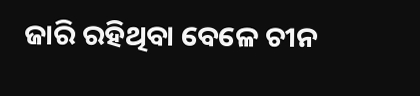ଜାରି ରହିଥିବା ବେଳେ ଚୀନ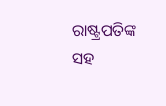ରାଷ୍ଟ୍ରପତିଙ୍କ ସହ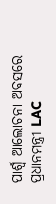ପାର୍ଶ୍ବ ଆଲୋଚନା ଅବସରେ ପ୍ରଧାନମନ୍ତ୍ରୀ LAC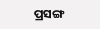ପ୍ରସଙ୍ଗ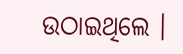ଉଠାଇଥିଲେ ।